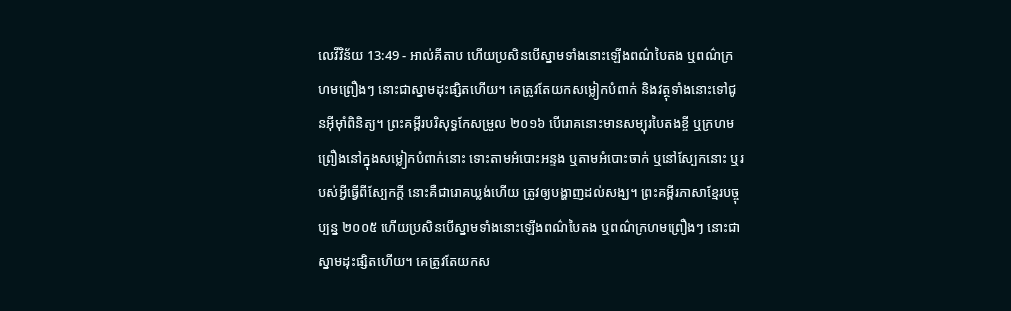លេវីវិន័យ 13:49 - អាល់គីតាប ហើយប្រសិនបើស្នាមទាំងនោះឡើងពណ៌បៃតង ឬពណ៌ក្រហមព្រឿងៗ នោះជាស្នាមដុះផ្សិតហើយ។ គេត្រូវតែយកសម្លៀកបំពាក់ និងវត្ថុទាំងនោះទៅជូនអ៊ីមុាំពិនិត្យ។ ព្រះគម្ពីរបរិសុទ្ធកែសម្រួល ២០១៦ បើរោគនោះមានសម្បុរបៃតងខ្ចី ឬក្រហមព្រឿងនៅក្នុងសម្លៀកបំពាក់នោះ ទោះតាមអំបោះអន្ទង ឬតាមអំបោះចាក់ ឬនៅស្បែកនោះ ឬរបស់អ្វីធ្វើពីស្បែកក្តី នោះគឺជារោគឃ្លង់ហើយ ត្រូវឲ្យបង្ហាញដល់សង្ឃ។ ព្រះគម្ពីរភាសាខ្មែរបច្ចុប្បន្ន ២០០៥ ហើយប្រសិនបើស្នាមទាំងនោះឡើងពណ៌បៃតង ឬពណ៌ក្រហមព្រឿងៗ នោះជាស្នាមដុះផ្សិតហើយ។ គេត្រូវតែយកស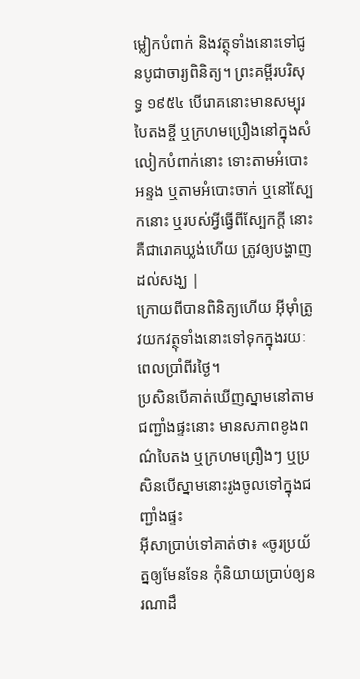ម្លៀកបំពាក់ និងវត្ថុទាំងនោះទៅជូនបូជាចារ្យពិនិត្យ។ ព្រះគម្ពីរបរិសុទ្ធ ១៩៥៤ បើរោគនោះមានសម្បុរបៃតងខ្ចី ឬក្រហមប្រឿងនៅក្នុងសំលៀកបំពាក់នោះ ទោះតាមអំបោះអន្ទង ឬតាមអំបោះចាក់ ឬនៅស្បែកនោះ ឬរបស់អ្វីធ្វើពីស្បែកក្តី នោះគឺជារោគឃ្លង់ហើយ ត្រូវឲ្យបង្ហាញដល់សង្ឃ |
ក្រោយពីបានពិនិត្យហើយ អ៊ីមុាំត្រូវយកវត្ថុទាំងនោះទៅទុកក្នុងរយៈពេលប្រាំពីរថ្ងៃ។
ប្រសិនបើគាត់ឃើញស្នាមនៅតាមជញ្ជាំងផ្ទះនោះ មានសភាពខូងពណ៌បៃតង ឬក្រហមព្រឿងៗ ឬប្រសិនបើស្នាមនោះរូងចូលទៅក្នុងជញ្ជាំងផ្ទះ
អ៊ីសាប្រាប់ទៅគាត់ថា៖ «ចូរប្រយ័ត្នឲ្យមែនទែន កុំនិយាយប្រាប់ឲ្យនរណាដឹ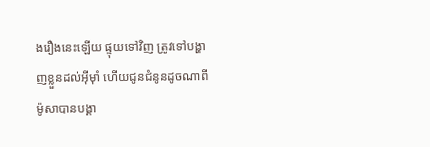ងរឿងនេះឡើយ ផ្ទុយទៅវិញ ត្រូវទៅបង្ហាញខ្លួនដល់អ៊ីមុាំ ហើយជូនជំនូនដូចណាពីម៉ូសាបានបង្គា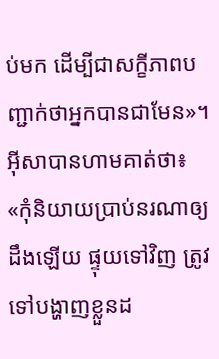ប់មក ដើម្បីជាសក្ខីភាពបញ្ជាក់ថាអ្នកបានជាមែន»។
អ៊ីសាបានហាមគាត់ថា៖ «កុំនិយាយប្រាប់នរណាឲ្យដឹងឡើយ ផ្ទុយទៅវិញ ត្រូវទៅបង្ហាញខ្លួនដ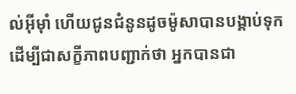ល់អ៊ីម៉ាំ ហើយជូនជំនូនដូចម៉ូសាបានបង្គាប់ទុក ដើម្បីជាសក្ខីភាពបញ្ជាក់ថា អ្នកបានជា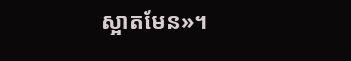ស្អាតមែន»។